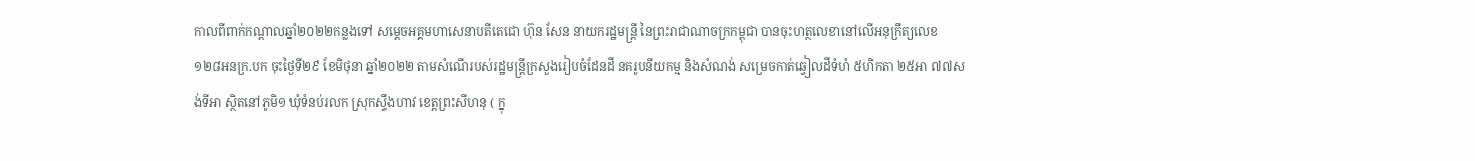កាលពីពាក់កណ្ដាលឆ្នាំ២០២២កន្លងទៅ សម្ដេចអគ្គមហាសេនាបតីតេជោ ហ៊ុន សែន នាយករដ្ឋមន្ដ្រី នៃព្រះរាជាណាចក្រកម្ពុជា បានចុះហត្ថលេខានៅលើអនុក្រឹត្យលេខ ១២៨អនក្រ.បក ចុះថ្ងៃទី២៩ ខែមិថុនា ឆ្នាំ២០២២ តាមសំណើរបស់រដ្ឋមន្ដ្រីក្រសួងរៀបចំដែនដី នគរូបនីយកម្ម និងសំណង់ សម្រេចកាត់ឆ្វៀលដីទំហំ ៥ហិកតា ២៥អា ៧៧សង់ទីអា ស្ថិតនៅភូមិ១ ឃុំទំនប់រលក ស្រុកស្ទឹងហាវ ខេត្តព្រះសីហនុ ( ក្នុ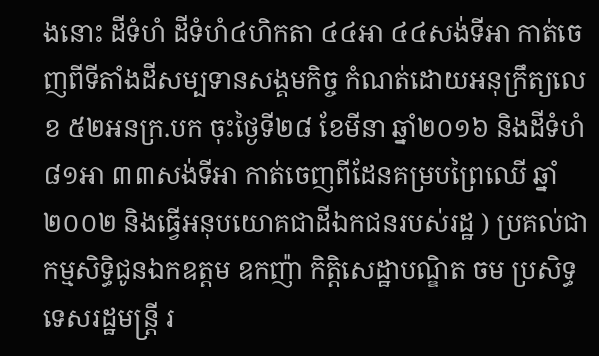ងនោះ ដីទំហំ ដីទំហំ៤ហិកតា ៤៤អា ៤៤សង់ទីអា កាត់ចេញពីទីតាំងដីសម្បទានសង្គមកិច្ច កំណត់ដោយអនុក្រឹត្យលេខ ៥២អនក្រ.បក ចុះថ្ងៃទី២៨ ខែមីនា ឆ្នាំ២០១៦ និងដីទំហំ ៨១អា ៣៣សង់ទីអា កាត់ចេញពីដែនគម្របព្រៃឈើ ឆ្នាំ២០០២ និងធ្វើអនុបយោគជាដីឯកជនរបស់រដ្ឋ ) ប្រគល់ជាកម្មសិទ្ធិជូនឯកឧត្តម ឧកញ៉ា កិត្តិសេដ្ឋាបណ្ឌិត ចម ប្រសិទ្ធ ទេសរដ្ឋមន្ដ្រី រ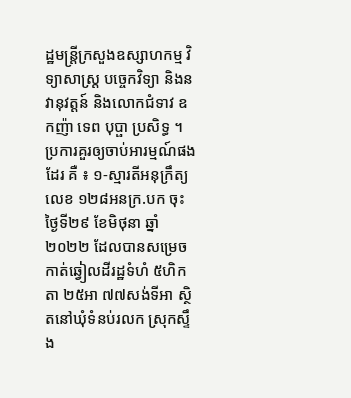ដ្ឋមន្ដ្រីក្រសួងឧស្សាហកម្ម វិទ្យាសាស្ដ្រ បច្ចេកវិទ្យា និងនវានុវត្តន៍ និងលោកជំទាវ ឧកញ៉ា ទេព បុប្ផា ប្រសិទ្ធ ។
ប្រការគួរឲ្យចាប់អារម្មណ៍ផងដែរ គឺ ៖ ១-ស្មារតីអនុក្រឹត្យលេខ ១២៨អនក្រ.បក ចុះថ្ងៃទី២៩ ខែមិថុនា ឆ្នាំ២០២២ ដែលបានសម្រេចកាត់ឆ្វៀលដីរដ្ឋទំហំ ៥ហិកតា ២៥អា ៧៧សង់ទីអា ស្ថិតនៅឃុំទំនប់រលក ស្រុកស្ទឹង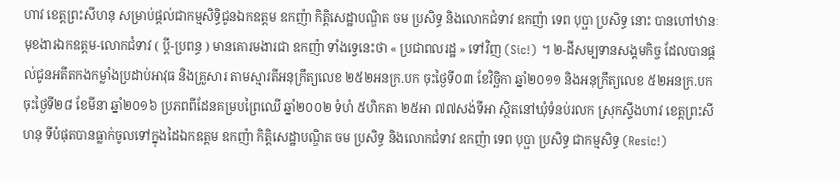ហាវ ខេត្តព្រះសីហនុ សម្រាប់ផ្ដល់ជាកម្មសិទ្ធិជូនឯកឧត្តម ឧកញ៉ា កិត្តិសេដ្ឋាបណ្ឌិត ចម ប្រសិទ្ធ និងលោកជំទាវ ឧកញ៉ា ទេព បុប្ផា ប្រសិទ្ធ នោះ បានហៅឋានៈ មុខងារឯកឧត្តម-លោកជំទាវ ( ប្ដី-ប្រពន្ធ ) មានគោរមងារជា ឧកញ៉ា ទាំងទ្វេនេះថា « ប្រជាពលរដ្ឋ » ទៅវិញ (Sic!) ។ ២-ដីសម្បទានសង្គមកិច្ច ដែលបានផ្ដល់ជូនអតីតកងកម្លាំងប្រដាប់អាវុធ និងគ្រួសារ តាមស្មារតីអនុក្រឹត្យលេខ ២៥២អនក្រ.បក ចុះថ្ងៃទី០៣ ខែវិច្ឆិកា ឆ្នាំ២០១១ និងអនុក្រឹត្យលេខ ៥២អនក្រ.បក ចុះថ្ងៃទី២៨ ខែមីនា ឆ្នាំ២០១៦ ប្រភពពីដែនគម្របព្រៃឈើ ឆ្នាំ២០០២ ទំហំ ៥ហិកតា ២៥អា ៧៧សង់ទីអា ស្ថិតនៅឃុំទំនប់រលក ស្រុកស្ទឹងហាវ ខេត្តព្រះសីហនុ ទីបំផុតបានធ្លាក់ចូលទៅក្នុងដៃឯកឧត្តម ឧកញ៉ា កិត្តិសេដ្ឋាបណ្ឌិត ចម ប្រសិទ្ធ និងលោកជំទាវ ឧកញ៉ា ទេព បុប្ផា ប្រសិទ្ធ ជាកម្មសិទ្ធ (Resic!)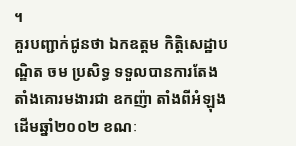។
គួរបញ្ជាក់ជូនថា ឯកឧត្តម កិត្តិសេដ្ឋាបណ្ឌិត ចម ប្រសិទ្ធ ទទួលបានការតែងតាំងគោរមងារជា ឧកញ៉ា តាំងពីអំឡុងដើមឆ្នាំ២០០២ ខណៈ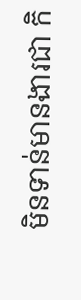មិនទាន់មានងារជា កិ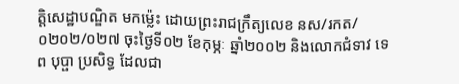ត្តិសេដ្ឋាបណ្ឌិត មកម៉្លេះ ដោយព្រះរាជក្រឹត្យលេខ នស/រកត/០២០២/០២៧ ចុះថ្ងៃទី០២ ខែកុម្ភៈ ឆ្នាំ២០០២ និងលោកជំទាវ ទេព បុប្ផា ប្រសិទ្ធ ដែលជា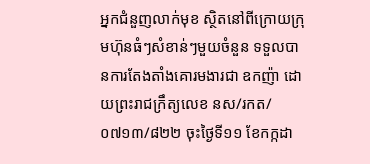អ្នកជំនួញលាក់មុខ ស្ថិតនៅពីក្រោយក្រុមហ៊ុនធំៗសំខាន់ៗមួយចំនួន ទទួលបានការតែងតាំងគោរមងារជា ឧកញ៉ា ដោយព្រះរាជក្រឹត្យលេខ នស/រកត/០៧១៣/៨២២ ចុះថ្ងៃទី១១ ខែកក្កដា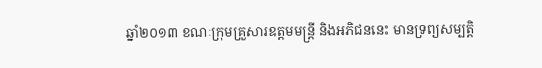ឆ្នាំ២០១៣ ខណៈក្រុមគ្រួសារឧត្តមមន្ដ្រី និងអភិជននេះ មានទ្រព្យសម្បត្តិ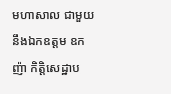មហាសាល ជាមួយនឹងឯកឧត្តម ឧកញ៉ា កិត្តិសេដ្ឋាប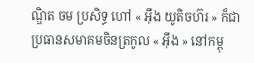ណ្ឌិត ចម ប្រសិទ្ធ ហៅ « អ៊ឹង យូតិចហ៊រ » ក៏ជាប្រធានសមាគមចិនត្រកូល « អ៊ឹង » នៅកម្ពុ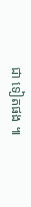ជា ទៀតផង ៕